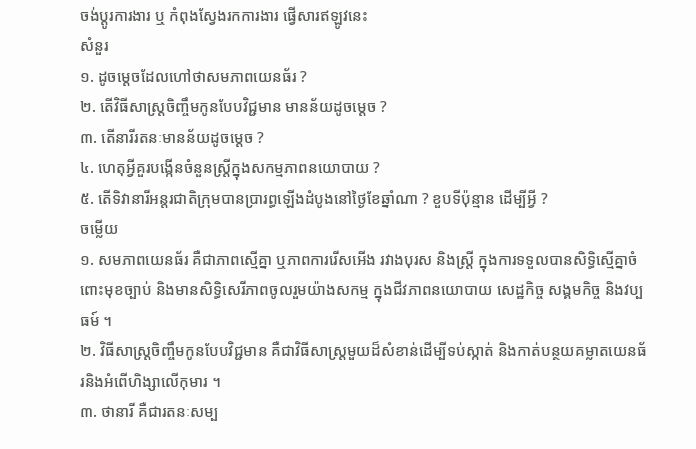ចង់ប្តូរការងារ ឬ កំពុងស្វែងរកការងារ ផ្វើសារឥឡូវនេះ
សំនួរ
១. ដូចម្តេចដែលហៅថាសមភាពយេនធ័រ ?
២. តើវិធីសាស្រ្តចិញ្ចឹមកូនបែបវិជ្ជមាន មានន័យដូចម្តេច ?
៣. តើនារីរតនៈមានន័យដូចម្តេច ?
៤. ហេតុអ្វីគួរបង្កើនចំនួនស្រ្តីក្នុងសកម្មភាពនយោបាយ ?
៥. តើទិវានារីអន្តរជាតិក្រុមបានប្រារព្ធឡើងដំបូងនៅថ្ងៃខែឆ្នាំណា ? ខួបទីប៉ុន្មាន ដើម្បីអ្វី ?
ចម្លើយ
១. សមភាពយេនធ័រ គឺជាភាពស្មើគ្នា ឬភាពការរើសអើង រវាងបុរស និងស្រ្តី ក្នុងការទទួលបានសិទ្ធិស្មើគ្នាចំពោះមុខច្បាប់ និងមានសិទ្ធិសេរីភាពចូលរួមយ៉ាងសកម្ម ក្នុងជីវភាពនយោបាយ សេដ្ឋកិច្ច សង្គមកិច្ច និងវប្បធម៍ ។
២. វិធីសាស្រ្តចិញ្ចឹមកូនបែបវិជ្ជមាន គឺជាវិធីសាស្រ្តមួយដ៏សំខាន់ដើម្បីទប់ស្កាត់ និងកាត់បន្ថយគម្លាតយេនធ័រនិងអំពើហិង្សាលើកុមារ ។
៣. ថានារី គឺជារតនៈសម្ប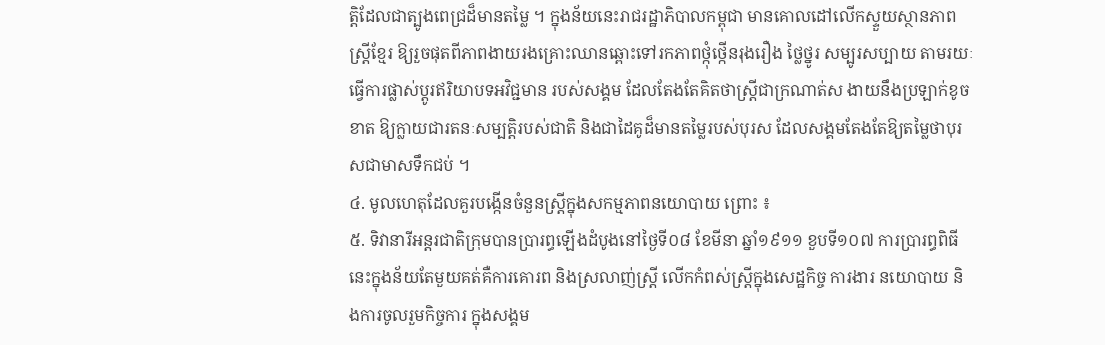ត្តិដែលជាត្បូងពេជ្រដ៏មានតម្លៃ ។ ក្នុងន័យនេះរាជរដ្ឋាភិបាលកម្ពុជា មានគោលដៅលើកស្ទួយស្ថានភាពស្រ្តីខ្មែរ ឱ្យរួចផុតពីភាពងាយរងគ្រោះឈានឆ្ពោះទៅរកភាពថ្កុំថ្កើនរុងរឿង ថ្លៃថ្នូរ សម្បូរសប្បាយ តាមរយៈធ្វើការផ្លាស់ប្តូរឥរិយាបទអវិជ្ជមាន របស់សង្គម ដែលតែងតែគិតថាស្រ្តីជាក្រណាត់ស ងាយនឹងប្រឡាក់ខូចខាត ឱ្យក្លាយជារតនៈសម្បត្តិរបស់ជាតិ និងជាដៃគូដ៏មានតម្លៃរបស់បុរស ដែលសង្គមតែងតែឱ្យតម្លៃថាបុរសជាមាសទឹកជប់ ។
៤. មូលហេតុដែលគួរបង្កើនចំនួនស្រ្តីក្នុងសកម្មភាពនយោបាយ ព្រោះ ៖
៥. ទិវានារីអន្តរជាតិក្រុមបានប្រារព្ធឡើងដំបូងនៅថ្ងៃទី០៨ ខែមីនា ឆ្នាំ១៩១១ ខួបទី១០៧ ការប្រារព្ធពិធីនេះក្នុងន័យតែមួយគត់គឺការគោរព និងស្រលាញ់ស្រ្តី លើកកំពស់ស្រ្តីក្នុងសេដ្ឋកិច្ច ការងារ នយោបាយ និងការចូលរួមកិច្ចការ ក្នុងសង្គម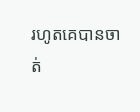រហូតគេបានចាត់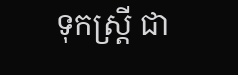ទុកស្រ្តី ជា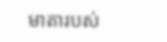មាតារបស់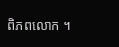ពិភពលោក ។